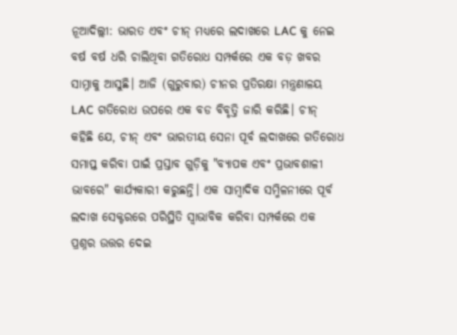ନୂଆଦିଲ୍ଲୀ: ଭାରତ ଏବଂ ଚୀନ୍ ମଧ୍ୟରେ ଲଦାଖରେ LAC କୁ ନେଇ ବର୍ଷ ବର୍ଷ ଧରି ଚାଲିଥିବା ଗତିରୋଧ ସମ୍ପର୍କରେ ଏକ ବଡ଼ ଖବର ସାମ୍ନାକୁ ଆସୁଛି। ଆଜି (ଗୁରୁବାର) ଚୀନର ପ୍ରତିରକ୍ଷା ମନ୍ତ୍ରଣାଳୟ LAC ଗତିରୋଧ ଉପରେ ଏକ ବଡ ବିବୃତ୍ତି ଜାରି କରିଛି। ଚୀନ୍ କହିଛି ଯେ, ଚୀନ୍ ଏବଂ ଭାରତୀୟ ସେନା ପୂର୍ବ ଲଦାଖରେ ଗତିରୋଧ ସମାପ୍ତ କରିବା ପାଇଁ ପ୍ରସ୍ତାବ ଗୁଡ଼ିକୁ "ବ୍ୟାପକ ଏବଂ ପ୍ରଭାବଶାଳୀ ଭାବରେ" କାର୍ଯ୍ୟକାରୀ କରୁଛନ୍ତି। ଏକ ସାମ୍ବାଦିକ ସମ୍ମିଳନୀରେ ପୂର୍ବ ଲଦାଖ ସେକ୍ଟରରେ ପରିସ୍ଥିତି ସ୍ୱାଭାବିକ କରିବା ସମ୍ପର୍କରେ ଏକ ପ୍ରଶ୍ନର ଉତ୍ତର ଦେଇ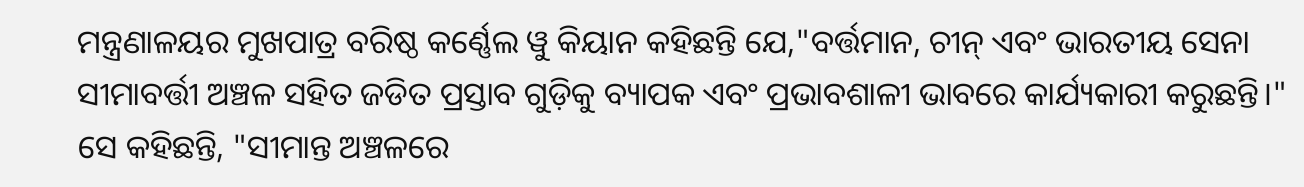ମନ୍ତ୍ରଣାଳୟର ମୁଖପାତ୍ର ବରିଷ୍ଠ କର୍ଣ୍ଣେଲ ୱୁ କିୟାନ କହିଛନ୍ତି ଯେ,"ବର୍ତ୍ତମାନ, ଚୀନ୍ ଏବଂ ଭାରତୀୟ ସେନା ସୀମାବର୍ତ୍ତୀ ଅଞ୍ଚଳ ସହିତ ଜଡିତ ପ୍ରସ୍ତାବ ଗୁଡ଼ିକୁ ବ୍ୟାପକ ଏବଂ ପ୍ରଭାବଶାଳୀ ଭାବରେ କାର୍ଯ୍ୟକାରୀ କରୁଛନ୍ତି।"
ସେ କହିଛନ୍ତି, "ସୀମାନ୍ତ ଅଞ୍ଚଳରେ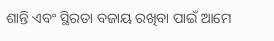ଶାନ୍ତି ଏବଂ ସ୍ଥିରତା ବଜାୟ ରଖିବା ପାଇଁ ଆମେ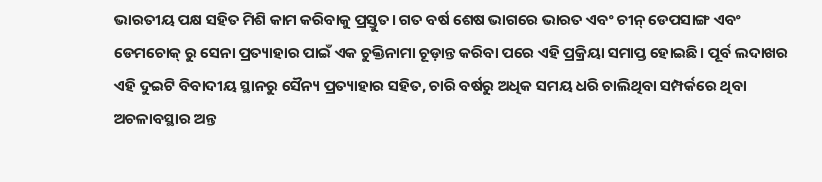ଭାରତୀୟ ପକ୍ଷ ସହିତ ମିଶି କାମ କରିବାକୁ ପ୍ରସ୍ତୁତ। ଗତ ବର୍ଷ ଶେଷ ଭାଗରେ ଭାରତ ଏବଂ ଚୀନ୍ ଡେପସାଙ୍ଗ ଏବଂ ଡେମଚୋକ୍ ରୁ ସେନା ପ୍ରତ୍ୟାହାର ପାଇଁ ଏକ ଚୁକ୍ତିନାମା ଚୂଡ଼ାନ୍ତ କରିବା ପରେ ଏହି ପ୍ରକ୍ରିୟା ସମାପ୍ତ ହୋଇଛି। ପୂର୍ବ ଲଦାଖର ଏହି ଦୁଇଟି ବିବାଦୀୟ ସ୍ଥାନରୁ ସୈନ୍ୟ ପ୍ରତ୍ୟାହାର ସହିତ, ଚାରି ବର୍ଷରୁ ଅଧିକ ସମୟ ଧରି ଚାଲିଥିବା ସମ୍ପର୍କରେ ଥିବା ଅଚଳାବସ୍ଥାର ଅନ୍ତ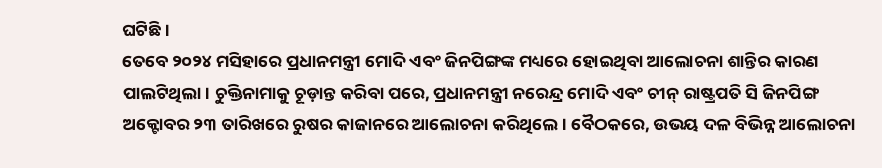ଘଟିଛି।
ତେବେ ୨୦୨୪ ମସିହାରେ ପ୍ରଧାନମନ୍ତ୍ରୀ ମୋଦି ଏବଂ ଜିନପିଙ୍ଗଙ୍କ ମଧ୍ୟରେ ହୋଇଥିବା ଆଲୋଚନା ଶାନ୍ତିର କାରଣ ପାଲଟିଥିଲା। ଚୁକ୍ତିନାମାକୁ ଚୂଡ଼ାନ୍ତ କରିବା ପରେ, ପ୍ରଧାନମନ୍ତ୍ରୀ ନରେନ୍ଦ୍ର ମୋଦି ଏବଂ ଚୀନ୍ ରାଷ୍ଟ୍ରପତି ସି ଜିନପିଙ୍ଗ ଅକ୍ଟୋବର ୨୩ ତାରିଖରେ ରୁଷର କାଜାନରେ ଆଲୋଚନା କରିଥିଲେ। ବୈଠକରେ, ଉଭୟ ଦଳ ବିଭିନ୍ନ ଆଲୋଚନା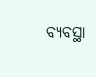ବ୍ୟବସ୍ଥା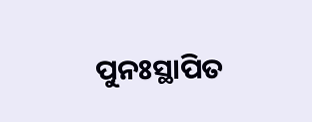ପୁନଃସ୍ଥାପିତ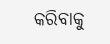କରିବାକୁ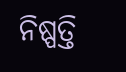ନିଷ୍ପତ୍ତି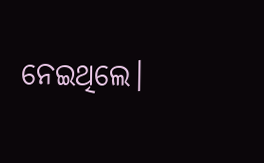ନେଇଥିଲେ।